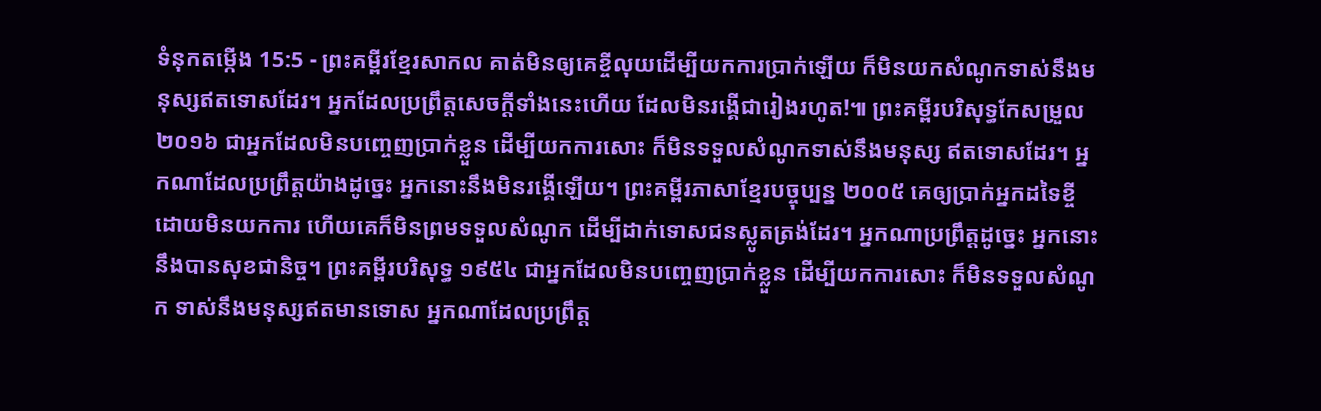ទំនុកតម្កើង 15:5 - ព្រះគម្ពីរខ្មែរសាកល គាត់មិនឲ្យគេខ្ចីលុយដើម្បីយកការប្រាក់ឡើយ ក៏មិនយកសំណូកទាស់នឹងមនុស្សឥតទោសដែរ។ អ្នកដែលប្រព្រឹត្តសេចក្ដីទាំងនេះហើយ ដែលមិនរង្គើជារៀងរហូត!៕ ព្រះគម្ពីរបរិសុទ្ធកែសម្រួល ២០១៦ ជាអ្នកដែលមិនបញ្ចេញប្រាក់ខ្លួន ដើម្បីយកការសោះ ក៏មិនទទួលសំណូកទាស់នឹងមនុស្ស ឥតទោសដែរ។ អ្នកណាដែលប្រព្រឹត្តយ៉ាងដូច្នេះ អ្នកនោះនឹងមិនរង្គើឡើយ។ ព្រះគម្ពីរភាសាខ្មែរបច្ចុប្បន្ន ២០០៥ គេឲ្យប្រាក់អ្នកដទៃខ្ចី ដោយមិនយកការ ហើយគេក៏មិនព្រមទទួលសំណូក ដើម្បីដាក់ទោសជនស្លូតត្រង់ដែរ។ អ្នកណាប្រព្រឹត្តដូច្នេះ អ្នកនោះនឹងបានសុខជានិច្ច។ ព្រះគម្ពីរបរិសុទ្ធ ១៩៥៤ ជាអ្នកដែលមិនបញ្ចេញប្រាក់ខ្លួន ដើម្បីយកការសោះ ក៏មិនទទួលសំណូក ទាស់នឹងមនុស្សឥតមានទោស អ្នកណាដែលប្រព្រឹត្ត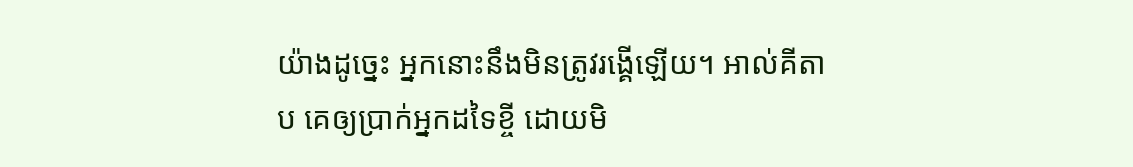យ៉ាងដូច្នេះ អ្នកនោះនឹងមិនត្រូវរង្គើឡើយ។ អាល់គីតាប គេឲ្យប្រាក់អ្នកដទៃខ្ចី ដោយមិ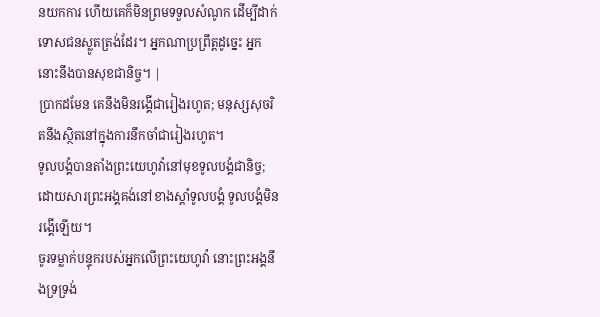នយកការ ហើយគេក៏មិនព្រមទទួលសំណូក ដើម្បីដាក់ទោសជនស្លូតត្រង់ដែរ។ អ្នកណាប្រព្រឹត្តដូច្នេះ អ្នកនោះនឹងបានសុខជានិច្ច។ |
ប្រាកដមែន គេនឹងមិនរង្គើជារៀងរហូត; មនុស្សសុចរិតនឹងស្ថិតនៅក្នុងការនឹកចាំជារៀងរហូត។
ទូលបង្គំបានតាំងព្រះយេហូវ៉ានៅមុខទូលបង្គំជានិច្ច; ដោយសារព្រះអង្គគង់នៅខាងស្ដាំទូលបង្គំ ទូលបង្គំមិនរង្គើឡើយ។
ចូរទម្លាក់បន្ទុករបស់អ្នកលើព្រះយេហូវ៉ា នោះព្រះអង្គនឹងទ្រទ្រង់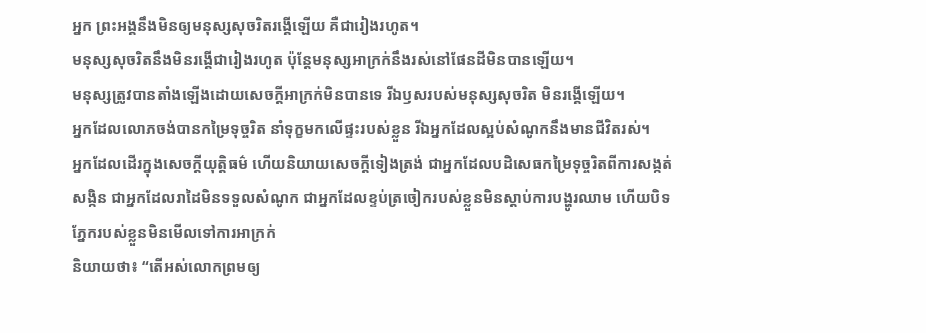អ្នក ព្រះអង្គនឹងមិនឲ្យមនុស្សសុចរិតរង្គើឡើយ គឺជារៀងរហូត។
មនុស្សសុចរិតនឹងមិនរង្គើជារៀងរហូត ប៉ុន្តែមនុស្សអាក្រក់នឹងរស់នៅផែនដីមិនបានឡើយ។
មនុស្សត្រូវបានតាំងឡើងដោយសេចក្ដីអាក្រក់មិនបានទេ រីឯឫសរបស់មនុស្សសុចរិត មិនរង្គើឡើយ។
អ្នកដែលលោភចង់បានកម្រៃទុច្ចរិត នាំទុក្ខមកលើផ្ទះរបស់ខ្លួន រីឯអ្នកដែលស្អប់សំណូកនឹងមានជីវិតរស់។
អ្នកដែលដើរក្នុងសេចក្ដីយុត្តិធម៌ ហើយនិយាយសេចក្ដីទៀងត្រង់ ជាអ្នកដែលបដិសេធកម្រៃទុច្ចរិតពីការសង្កត់សង្កិន ជាអ្នកដែលរាដៃមិនទទួលសំណូក ជាអ្នកដែលខ្ទប់ត្រចៀករបស់ខ្លួនមិនស្ដាប់ការបង្ហូរឈាម ហើយបិទភ្នែករបស់ខ្លួនមិនមើលទៅការអាក្រក់
និយាយថា៖ “តើអស់លោកព្រមឲ្យ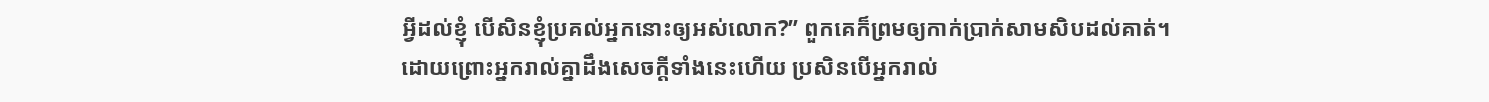អ្វីដល់ខ្ញុំ បើសិនខ្ញុំប្រគល់អ្នកនោះឲ្យអស់លោក?” ពួកគេក៏ព្រមឲ្យកាក់ប្រាក់សាមសិបដល់គាត់។
ដោយព្រោះអ្នករាល់គ្នាដឹងសេចក្ដីទាំងនេះហើយ ប្រសិនបើអ្នករាល់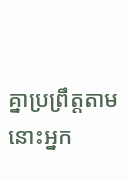គ្នាប្រព្រឹត្តតាម នោះអ្នក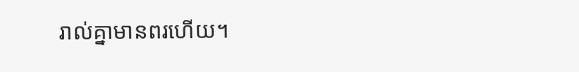រាល់គ្នាមានពរហើយ។